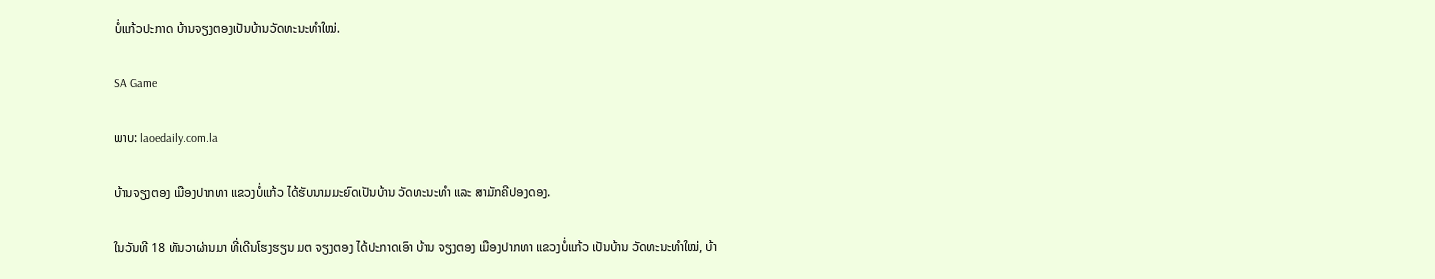ບໍ່ແກ້ວປະກາດ ບ້ານຈຽງຕອງເປັນບ້ານວັດທະນະທຳໃໝ່.

SA Game

ພາບ: laoedaily.com.la

ບ້ານຈຽງຕອງ ເມືອງປາກທາ ແຂວງບໍ່ແກ້ວ ໄດ້ຮັບນາມມະຍົດເປັນບ້ານ ວັດທະນະທຳ ແລະ ສາມັກຄີປອງດອງ.

ໃນວັນທີ 18 ທັນວາຜ່ານມາ ທີ່ເດີນໂຮງຮຽນ ມຕ ຈຽງຕອງ ໄດ້ປະກາດເອົາ ບ້ານ ຈຽງຕອງ ເມືອງປາກທາ ແຂວງບໍ່ແກ້ວ ເປັນບ້ານ ວັດທະນະທຳໃໝ່, ບ້າ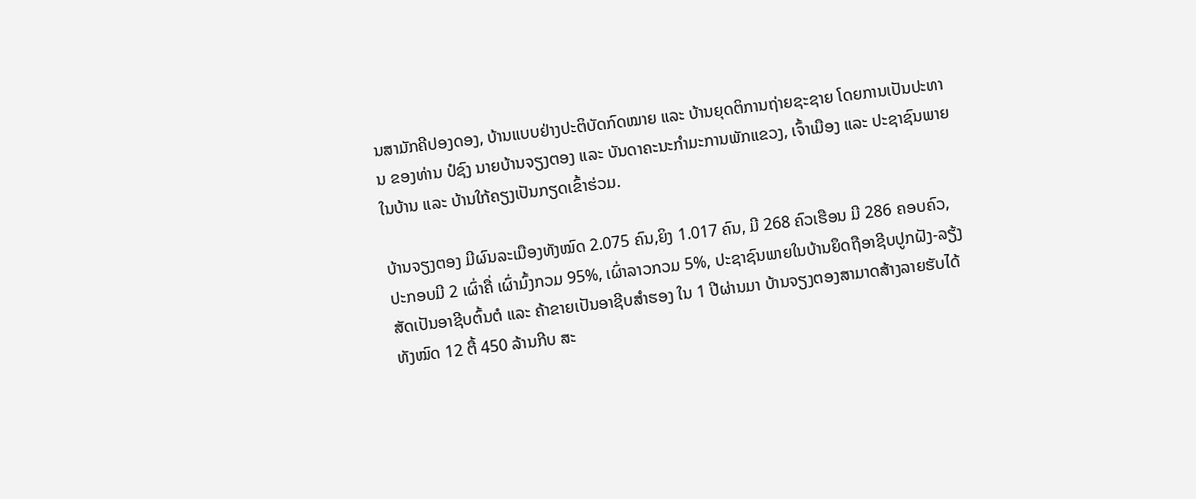ນສາມັກຄີປອງດອງ, ບ້ານແບບຢ່າງປະຕິບັດກົດໝາຍ ແລະ ບ້ານຍຸດຕິການຖ່າຍຊະຊາຍ ໂດຍການເປັນປະທານ ຂອງທ່ານ ປໍຊົງ ນາຍບ້ານຈຽງຕອງ ແລະ ບັນດາຄະນະກຳມະການພັກແຂວງ, ເຈົ້າເມືອງ ແລະ ປະຊາຊົນພາຍໃນບ້ານ ແລະ ບ້ານໃກ້ຄຽງເປັນກຽດເຂົ້າຮ່ວມ.

ບ້ານຈຽງຕອງ ມີຜົນລະເມືອງທັງໝົດ 2.075 ຄົນ,ຍິງ 1.017 ຄົນ, ມີ 268 ຄົວເຮືອນ ມີ 286 ຄອບຄົວ, ປະກອບມີ 2 ເຜົ່າຄື່ ເຜົ່າມົ້ງກວມ 95%, ເຜົ່າລາວກວມ 5%, ປະຊາຊົນພາຍໃນບ້ານຍຶດຖືອາຊີບປູກຝັງ-ລຽ້ງສັດເປັນອາຊີບຕົ້ນຕໍ ແລະ ຄ້າຂາຍເປັນອາຊີບສຳຮອງ ໃນ 1 ປີຜ່ານມາ ບ້ານຈຽງຕອງສາມາດສ້າງລາຍຮັບໄດ້ທັງໝົດ 12 ຕື້ 450 ລ້ານກີບ ສະ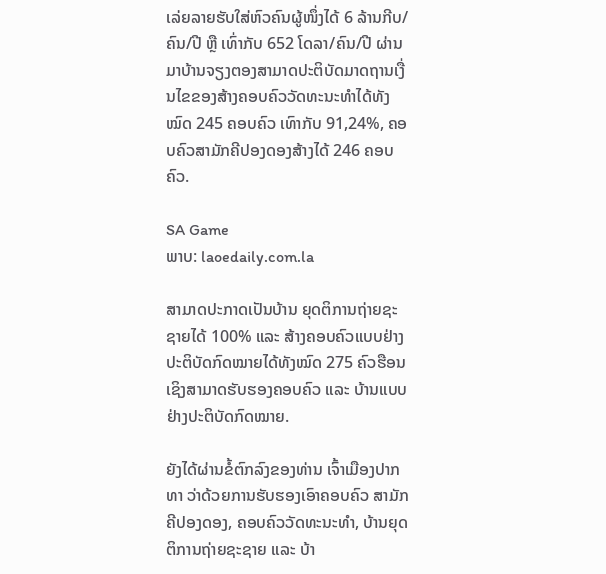ເລ່ຍລາຍຮັບໃສ່ຫົວຄົນຜູ້ໜຶ່ງໄດ້ 6 ລ້ານກີບ/ຄົນ/ປີ ຫຼື ເທົ່າກັບ 652 ໂດລາ/ຄົນ/ປີ ຜ່ານມາບ້ານຈຽງຕອງສາມາດປະຕິບັດມາດຖານເງື່ນໄຂຂອງສ້າງຄອບຄົວວັດທະນະທຳໄດ້ທັງໝົດ 245 ຄອບຄົວ ເທົາກັບ 91,24%, ຄອບຄົວສາມັກຄີປອງດອງສ້າງໄດ້ 246 ຄອບຄົວ.

SA Game
ພາບ: laoedaily.com.la

ສາມາດປະກາດເປັນບ້ານ ຍຸດຕິການຖ່າຍຊະຊາຍໄດ້ 100% ແລະ ສ້າງຄອບຄົວແບບຢ່າງປະຕິບັດກົດໝາຍໄດ້ທັງໝົດ 275 ຄົວຮືອນ ເຊິງສາມາດຮັບຮອງຄອບຄົວ ແລະ ບ້ານແບບຢ່າງປະຕິບັດກົດໝາຍ.

ຍັງໄດ້ຜ່ານຂໍ້ຕົກລົງຂອງທ່ານ ເຈົ້າເມືອງປາກທາ ວ່າດ້ວຍການຮັບຮອງເອົາຄອບຄົວ ສາມັກຄີປອງດອງ, ຄອບຄົວວັດທະນະທຳ, ບ້ານຍຸດຕິການຖ່າຍຊະຊາຍ ແລະ ບ້າ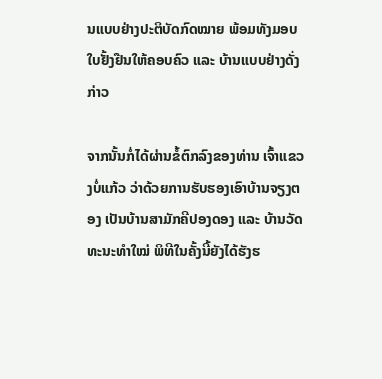ນແບບຢ່າງປະຕິບັດກົດໝາຍ ພ້ອມທັງມອບໃບຢັ້ງຢືນໃຫ້ຄອບຄົວ ແລະ ບ້ານແບບຢ່າງດັ່ງກ່າວ

ຈາກນັ້ນກໍ່ໄດ້ຜ່ານຂໍ້ຕົກລົງຂອງທ່ານ ເຈົ້າແຂວງບໍ່ແກ້ວ ວ່າດ້ວຍການຮັບຮອງເອົາບ້ານຈຽງຕອງ ເປັນບ້ານສາມັກຄີປອງດອງ ແລະ ບ້ານວັດທະນະທຳໃໝ່ ພິທີໃນຄັ້ງນີ້ຍັງໄດ້ຮັງຮ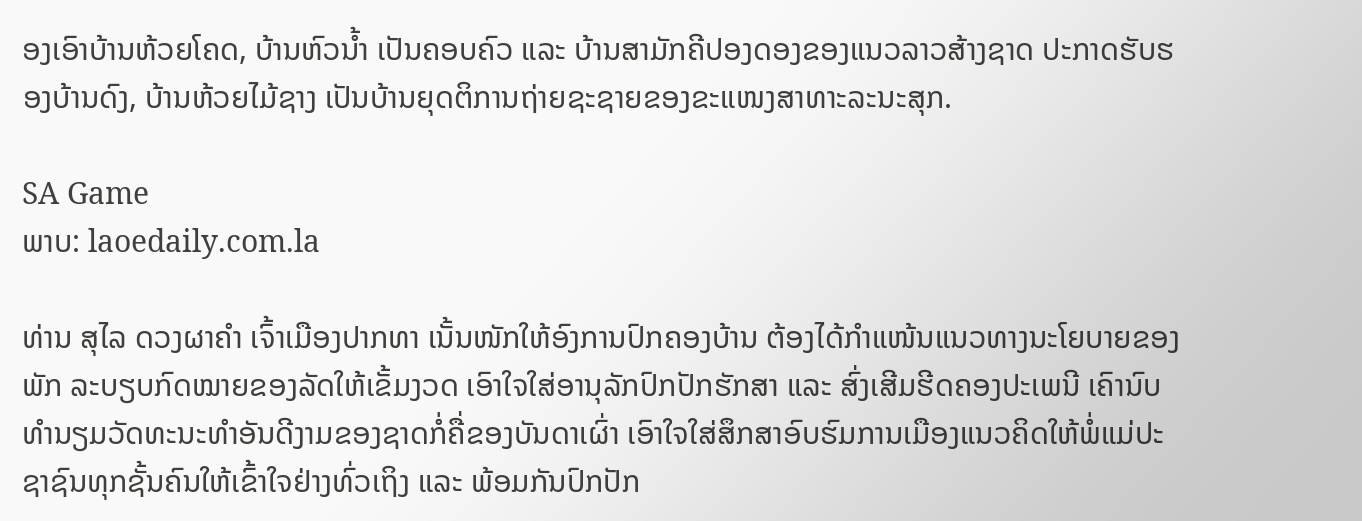ອງເອົາບ້ານຫ້ວຍໂຄດ, ບ້ານຫົວນ້ຳ ເປັນຄອບຄົວ ແລະ ບ້ານສາມັກຄີປອງດອງຂອງແນວລາວສ້າງຊາດ ປະກາດຮັບຮອງບ້ານດົງ, ບ້ານຫ້ວຍໄມ້ຊາງ ເປັນບ້ານຍຸດຕິການຖ່າຍຊະຊາຍຂອງຂະແໜງສາທາະລະນະສຸກ.

SA Game
ພາບ: laoedaily.com.la

ທ່ານ ສຸໄລ ດວງຜາຄຳ ເຈົ້າເມືອງປາກທາ ເນັ້ນໜັກໃຫ້ອົງການປົກຄອງບ້ານ ຕ້ອງໄດ້ກຳແໜ້ນແນວທາງນະໂຍບາຍຂອງພັກ ລະບຽບກົດໝາຍຂອງລັດໃຫ້ເຂັ້ມງວດ ເອົາໃຈໃສ່ອານຸລັກປົກປັກຮັກສາ ແລະ ສົ່ງເສີມຮີດຄອງປະເພນີ ເຄົານົບທຳນຽມວັດທະນະທຳອັນດີງາມຂອງຊາດກໍ່ຄື່ຂອງບັນດາເຜົ່າ ເອົາໃຈໃສ່ສຶກສາອົບຮົມການເມືອງແນວຄິດໃຫ້ພໍ່ແມ່ປະຊາຊົນທຸກຊັ້ນຄົນໃຫ້ເຂົ້າໃຈຢ່າງທົ່ວເຖິງ ແລະ ພ້ອມກັນປົກປັກ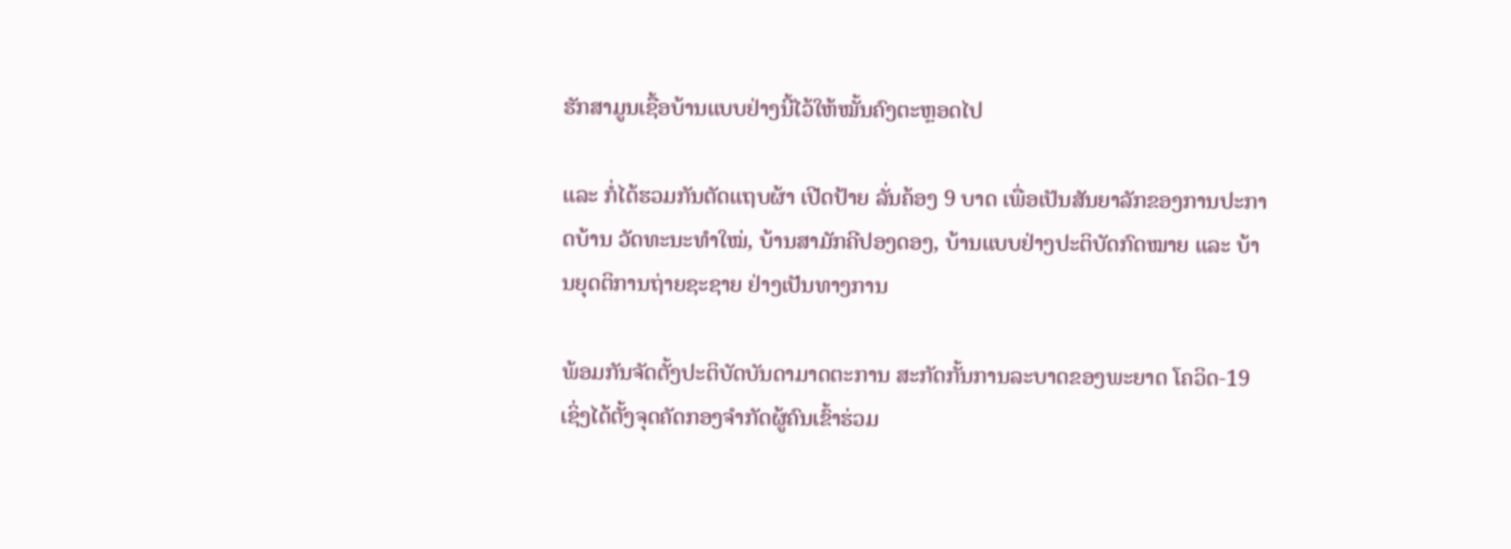ຮັກສາມູນເຊື້ອບ້ານແບບຢ່າງນີ້ໄວ້ໃຫ້ໝັ້ນຄົງຕະຫຼອດໄປ

ແລະ ກໍ່ໄດ້ຮວມກັນຕັດແຖບຜ້າ ເປີດປ້າຍ ລັ່ນຄ້ອງ 9 ບາດ ເພື່ອເປັນສັນຍາລັກຂອງການປະກາດບ້ານ ວັດທະນະທຳໃໝ່, ບ້ານສາມັກຄີປອງດອງ, ບ້ານແບບຢ່າງປະຕິບັດກົດໝາຍ ແລະ ບ້ານຍຸດຕິການຖ່າຍຊະຊາຍ ຢ່າງເປັນທາງການ

ພ້ອມກັນຈັດຕັ້ງປະຕິບັດບັນດາມາດຕະການ ສະກັດກັ້ນການລະບາດຂອງພະຍາດ ໂຄວິດ-19 ເຊິ່ງໄດ້ຕັ້ງຈຸດຄັດກອງຈຳກັດຜູ້ຄົນເຂົ້າຮ່ວມ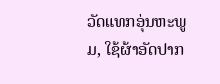ວັດແທກອຸ່ນຫະພູມ, ໃຊ້ຜ້າອັດປາກ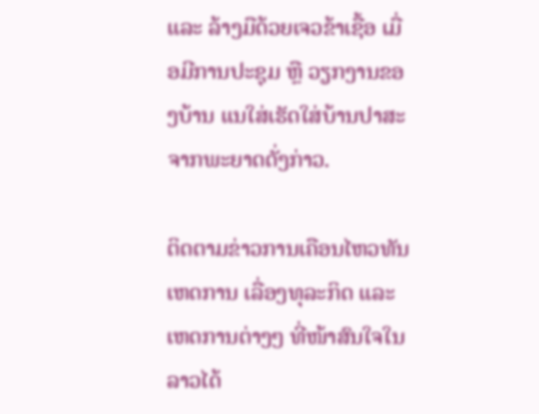ແລະ ລ້າງມືດ້ວຍເຈວຂ້າເຊື້ອ ເມື່ອມີການປະຊຸມ ຫຼື ວຽກງານຂອງບ້ານ ແນໃສ່ເຮັດໃສ່ບ້ານປາສະຈາກພະຍາດດັ່ງກ່າວ.

ຕິດຕາມຂ່າວການເຄືອນໄຫວທັນເຫດການ ເລື່ອງທຸລະກິດ ແລະ ເຫດການຕ່າງໆ ທີ່ໜ້າສົນໃຈໃນລາວໄດ້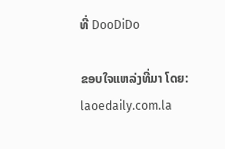ທີ່ DooDiDo

ຂອບໃຈແຫລ່ງທີ່ມາ ໂດຍ: laoedaily.com.la